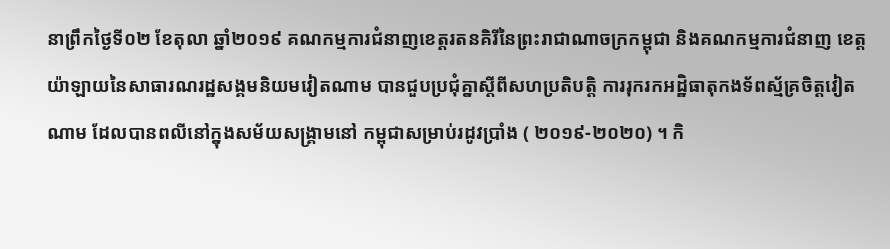នាព្រឹកថ្ងៃទី០២ ខែតុលា ឆ្នាំ២០១៩ គណកម្មការជំនាញខេត្តរតនគិរីនៃព្រះរាជាណាចក្រកម្ពុជា និងគណកម្មការជំនាញ ខេត្តយ៉ាឡាយនៃសាធារណរដ្ឋសង្គមនិយមវៀតណាម បានជួបប្រជុំគ្នាស្តីពីសហប្រតិបត្តិ ការរុករកអដ្ឋិធាតុកងទ័ពស្ម័គ្រចិត្តវៀតណាម ដែលបានពលីនៅក្នុងសម័យសង្គ្រាមនៅ កម្ពុជាសម្រាប់រដូវប្រាំង ( ២០១៩-២០២០) ។ កិ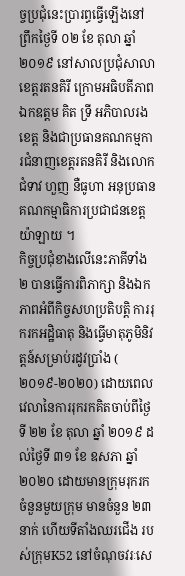ច្ចប្រជុំនេះប្រារព្ធធ្វើឡើងនៅព្រឹកថ្ងៃទី ០២ ខែ តុលា ឆ្នាំ ២០១៩ នៅសាលប្រជុំសាលាខេត្តរតនគិរី ក្រោមអធិបតីភាពឯកឧត្តម គិត ទ្រី អភិបាលរងខេត្ត និងជាប្រធានគណកម្មការជំនាញខេត្តរតនគិរី និងលោកជំទាវ ហួញ នឺធូហា អនុប្រធានគណកម្មាធិការប្រជាជនខេត្តយ៉ាឡាយ ។
កិច្ចប្រជុំខាងលើនេះភាគីទាំង២ បានធ្វើការពិភាក្សា និងឯកភាពអំពីកិច្ចសហប្រតិបត្តិ ការរុករកអដ្ឋិធាតុ និងធ្វើមាតុភូមិនិវត្តន៍សម្រាប់រដូវប្រាំង ( ២០១៩-២០២០) ដោយពេល វេលានៃការរុករកគិតចាប់ពីថ្ងៃទី ២២ ខែ តុលា ឆ្នាំ ២០១៩ ដល់ថ្ងៃទី ៣១ ខែ ឧសភា ឆ្នាំ ២០២០ ដោយមានក្រុមរុករកចំនួនមួយក្រុម មានចំនួន ២៣ នាក់ ហើយទីតាំងឈរជើង របស់ក្រុមK52 នៅចំណុចវរៈសេ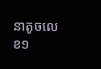នាតូចលេខ១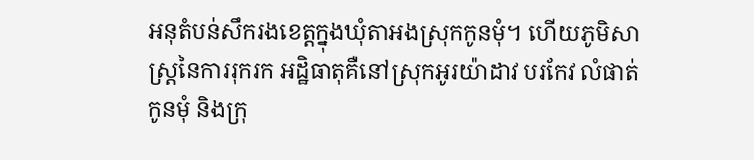អនុតំបន់សឹករងខេត្តក្នុងឃុំតាអងស្រុកកូនមុំ។ ហើយភូមិសាស្រ្តនៃការរុករក អដ្ឋិធាតុគឺនៅស្រុកអូរយ៉ាដាវ បរកែវ លំផាត់ កូនមុំ និងក្រុ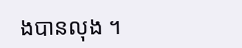ងបានលុង ។